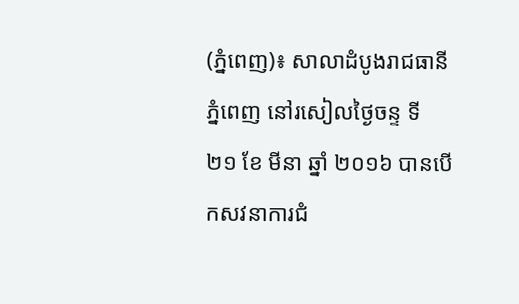(ភ្នំពេញ)៖ សាលាដំបូងរាជធានីភ្នំពេញ នៅរសៀលថ្ងៃចន្ទ ទី ២១ ខែ មីនា ឆ្នាំ ២០១៦ បានបើកសវនាការជំ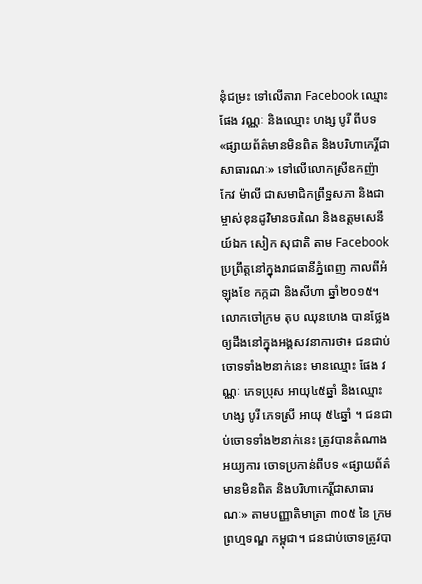នុំជម្រះ ទៅលើតារា Facebook ឈ្មោះ ផែង វណ្ណៈ និងឈ្មោះ ហង្ស បូរី ពីបទ «ផ្សាយព័ត៌មានមិនពិត និងបរិហាកេរ្តិ៍ជាសាធារណៈ» ទៅលើលោកស្រីឧកញ៉ា កែវ ម៉ាលី ជាសមាជិកព្រឹទ្ឋសភា និងជាម្ចាស់ខុនដូវិមានចរណៃ និងឧត្តមសេនីយ៍ឯក សៀក សុជាតិ តាម Facebook ប្រព្រឹត្តនៅក្នុងរាជធានីភ្នំពេញ កាលពីអំឡុងខែ កក្កដា និងសីហា ឆ្នាំ២០១៥។
លោកចៅក្រម តុប ឈុនហេង បានថ្លែងឲ្យដឹងនៅក្នុងអង្គសវនាការថា៖ ជនជាប់ចោទទាំង២នាក់នេះ មានឈ្មោះ ផែង វណ្ណៈ ភេទប្រុស អាយុ៤៥ឆ្នាំ និងឈ្មោះ ហង្ស បូរី ភេទស្រី អាយុ ៥៤ឆ្នាំ ។ ជនជាប់ចោទទាំង២នាក់នេះ ត្រូវបានតំណាងអយ្យការ ចោទប្រកាន់ពីបទ «ផ្សាយព័ត៌មានមិនពិត និងបរិហាកេរ្តិ៍ជាសាធារណៈ» តាមបញ្ញាតិមាត្រា ៣០៥ នៃ ក្រមព្រហ្មទណ្ឌ កម្ពុជា។ ជនជាប់ចោទត្រូវបា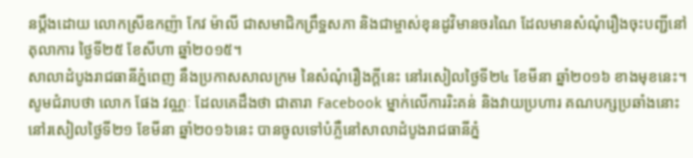នប្តឹងដោយ លោកស្រីឧកញ៉ា កែវ ម៉ាលី ជាសមាជិកព្រឹទ្ឋសភា និងជាម្ចាស់ខុនដូវិមានចរណៃ ដែលមានសំណុំរឿងចុះបញ្ជីនៅតុលាការ ថ្ងៃទី២៥ ខែសីហា ឆ្នាំ២០១៥។
សាលាដំបូងរាជធានីភ្នំពេញ នឹងប្រកាសសាលក្រម នៃសំណុំរឿងក្តីនេះ នៅរសៀលថ្ងៃទី២៤ ខែមីនា ឆ្នាំ២០១៦ ខាងមុខនេះ។
សូមជំរាបថា លោក ផែង វណ្ណៈ ដែលគេដឹងថា ជាតារា Facebook ម្នាក់លើការរិះគន់ និងវាយប្រហារ គណបក្សប្រឆាំងនោះ នៅរសៀលថ្ងៃទី២១ ខែមីនា ឆ្នាំ២០១៦នេះ បានចូលទៅបំភ្លឺនៅសាលាដំបូងរាជធានីភ្នំ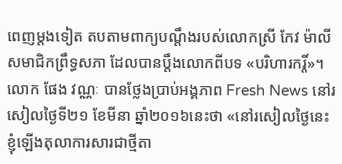ពេញម្តងទៀត តបតាមពាក្យបណ្តឹងរបស់លោកស្រី កែវ ម៉ាលី សមាជិកព្រឹទ្ធសភា ដែលបានប្តឹងលោកពីបទ «បរិហារករ្តិ៍»។
លោក ផែង វណ្ណៈ បានថ្លែងប្រាប់អង្គភាព Fresh News នៅរសៀលថ្ងៃទី២១ ខែមីនា ឆ្នាំ២០១៦នេះថា «នៅរសៀលថ្ងៃនេះ ខ្ញុំឡើងតុលាការសារជាថ្មីតា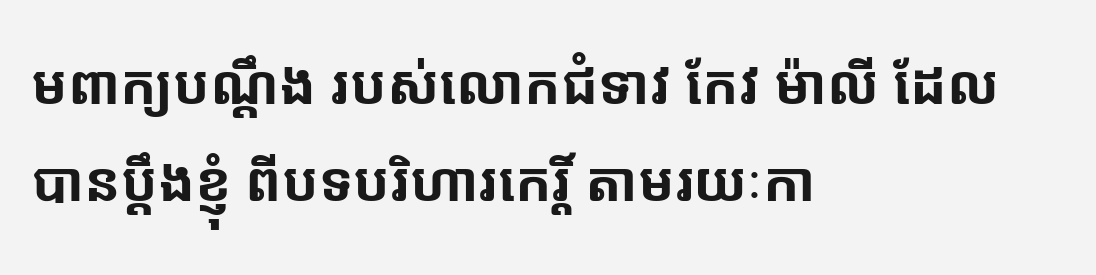មពាក្យបណ្តឹង របស់លោកជំទាវ កែវ ម៉ាលី ដែលបានប្តឹងខ្ញុំ ពីបទបរិហារកេរ្តិ៍ តាមរយៈកា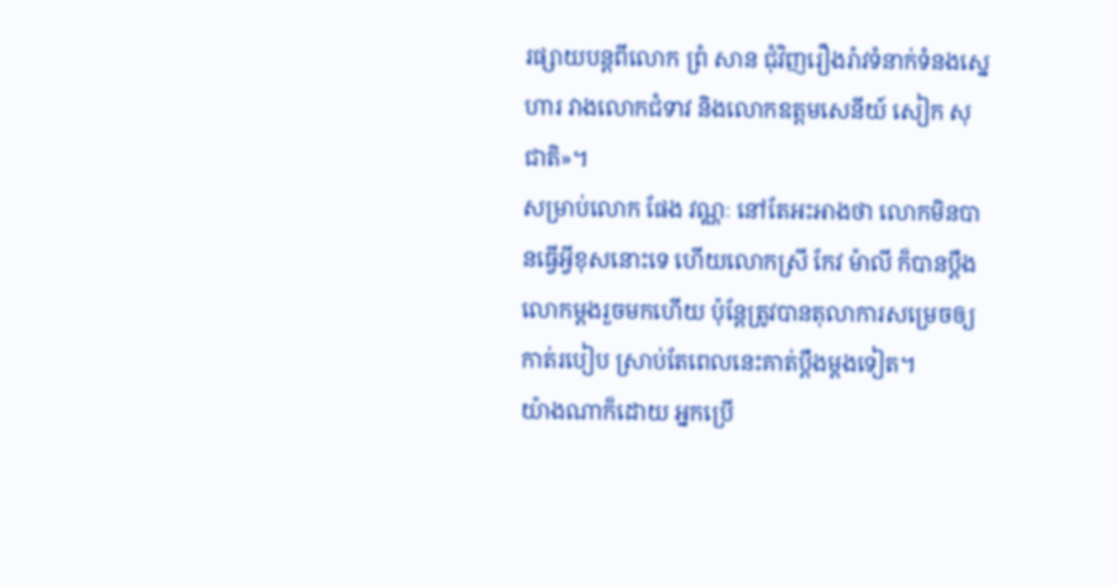រផ្សាយបន្តពីលោក ព្រំ សាន ជុំវិញរឿងរ៉ាវទំនាក់ទំនងស្នេហារ វាងលោកជំទាវ និងលោកឧត្តមសេនីយ៍ សៀក សុជាតិ»។
សម្រាប់លោក ផែង វណ្ណៈ នៅតែអះអាងថា លោកមិនបានធ្វើអ្វីខុសនោះទេ ហើយលោកស្រី កែវ ម៉ាលី ក៏បានប្តឹងលោកម្តងរួចមកហើយ ប៉ុន្តែត្រូវបានតុលាការសម្រេចឲ្យកាត់របៀប ស្រាប់តែពេលនេះគាត់ប្តឹងម្តងទៀត។
យ៉ាងណាក៏ដោយ អ្នកប្រើ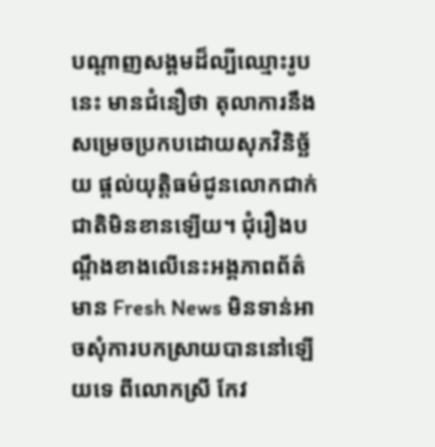បណ្តាញសង្គមដ៏ល្បីឈ្មោះរូបនេះ មានជំនឿថា តុលាការនឹងសម្រេចប្រកបដោយសុភវិនិច្ឆ័យ ផ្តល់យុតិ្តធម៌ជូនលោកជាក់ជាតិមិនខានឡើយ។ ជុំរឿងបណ្តឹងខាងលើនេះអង្គភាពព័ត៌មាន Fresh News មិនទាន់អាចសុំការបកស្រាយបាននៅឡើយទេ ពីលោកស្រី កែវ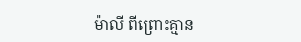ម៉ាលី ពីព្រោះគ្មាន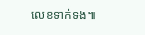លេខទាក់ទង៕